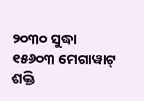୨୦୩୦ ସୁଦ୍ଧା ୧୫୬୦୩ ମେଗାୱାଟ୍ ଶକ୍ତି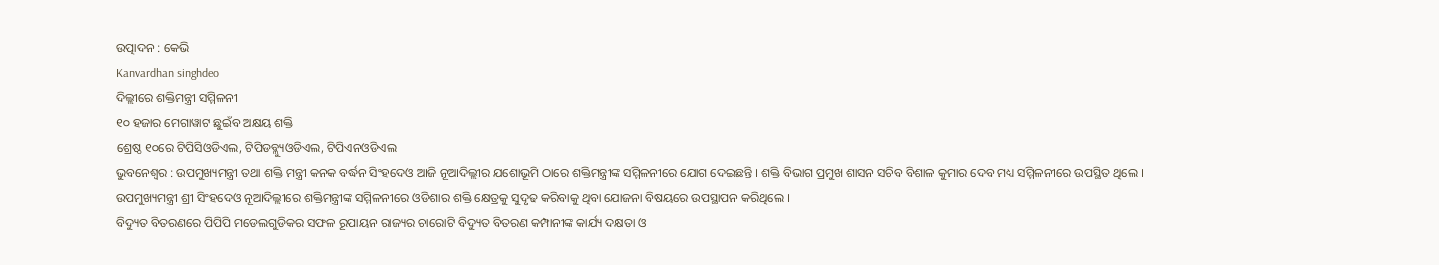ଉତ୍ପାଦନ : କେଭି
Kanvardhan singhdeo
ଦିଲ୍ଲୀରେ ଶକ୍ତିମନ୍ତ୍ରୀ ସମ୍ମିଳନୀ
୧୦ ହଜାର ମେଗାୱାଟ ଛୁଇଁବ ଅକ୍ଷୟ ଶକ୍ତି
ଶ୍ରେଷ୍ଠ ୧୦ରେ ଟିପିସିଓଡିଏଲ, ଟିପିଡବ୍ଳ୍ୟୁଓଡିଏଲ, ଟିପିଏନଓଡିଏଲ
ଭୁବନେଶ୍ୱର : ଉପମୁଖ୍ୟମନ୍ତ୍ରୀ ତଥା ଶକ୍ତି ମନ୍ତ୍ରୀ କନକ ବର୍ଦ୍ଧନ ସିଂହଦେଓ ଆଜି ନୂଆଦିଲ୍ଲୀର ଯଶୋଭୂମି ଠାରେ ଶକ୍ତିମନ୍ତ୍ରୀଙ୍କ ସମ୍ମିଳନୀରେ ଯୋଗ ଦେଇଛନ୍ତି । ଶକ୍ତି ବିଭାଗ ପ୍ରମୁଖ ଶାସନ ସଚିବ ବିଶାଳ କୁମାର ଦେବ ମଧ୍ୟ ସମ୍ମିଳନୀରେ ଉପସ୍ଥିତ ଥିଲେ । ଉପମୁଖ୍ୟମନ୍ତ୍ରୀ ଶ୍ରୀ ସିଂହଦେଓ ନୂଆଦିଲ୍ଲୀରେ ଶକ୍ତିମନ୍ତ୍ରୀଙ୍କ ସମ୍ମିଳନୀରେ ଓଡିଶାର ଶକ୍ତି କ୍ଷେତ୍ରକୁ ସୁଦୃଢ କରିବାକୁ ଥିବା ଯୋଜନା ବିଷୟରେ ଉପସ୍ଥାପନ କରିଥିଲେ ।
ବିଦ୍ୟୁତ ବିତରଣରେ ପିପିପି ମଡେଲଗୁଡିକର ସଫଳ ରୂପାୟନ ରାଜ୍ୟର ଚାରୋଟି ବିଦ୍ୟୁତ ବିତରଣ କମ୍ପାନୀଙ୍କ କାର୍ଯ୍ୟ ଦକ୍ଷତା ଓ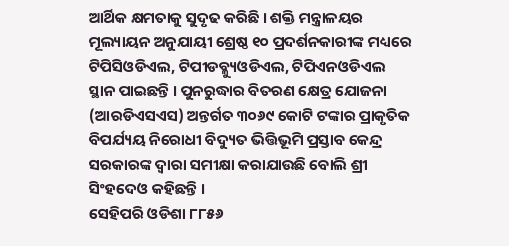ଆର୍ଥିକ କ୍ଷମତାକୁ ସୁଦୃଢ କରିଛି । ଶକ୍ତି ମନ୍ତ୍ରାଳୟର ମୂଲ୍ୟାୟନ ଅନୁଯାୟୀ ଶ୍ରେଷ୍ଠ ୧୦ ପ୍ରଦର୍ଶନକାରୀଙ୍କ ମଧ୍ୟରେ ଟିପିସିଓଡିଏଲ, ଟିପୀଡବ୍ଳ୍ୟୁଓଡିଏଲ, ଟିପିଏନଓଡିଏଲ ସ୍ଥାନ ପାଇଛନ୍ତି । ପୁନରୁଦ୍ଧାର ବିତରଣ କ୍ଷେତ୍ର ଯୋଜନା (ଆରଡିଏସଏସ) ଅନ୍ତର୍ଗତ ୩୦୬୯ କୋଟି ଟଙ୍କାର ପ୍ରାକୃତିକ ବିପର୍ଯ୍ୟୟ ନିରୋଧୀ ବିଦ୍ୟୁତ ଭିତ୍ତିଭୂମି ପ୍ରସ୍ତାବ କେନ୍ଦ୍ର ସରକାରଙ୍କ ଦ୍ୱାରା ସମୀକ୍ଷା କରାଯାଉଛି ବୋଲି ଶ୍ରୀ ସିଂହଦେଓ କହିଛନ୍ତି ।
ସେହିପରି ଓଡିଶା ୮୮୫୬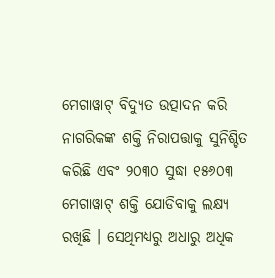ମେଗାୱାଟ୍ ବିଦ୍ୟୁତ ଉତ୍ପାଦନ କରି ନାଗରିକଙ୍କ ଶକ୍ତି ନିରାପତ୍ତାକୁ ସୁନିଶ୍ଚିତ କରିଛି ଏବଂ ୨୦୩୦ ସୁଦ୍ଧା ୧୫୬୦୩ ମେଗାୱାଟ୍ ଶକ୍ତି ଯୋଡିବାକୁ ଲକ୍ଷ୍ୟ ରଖିଛି । ସେଥିମଧ୍ୟରୁ ଅଧାରୁ ଅଧିକ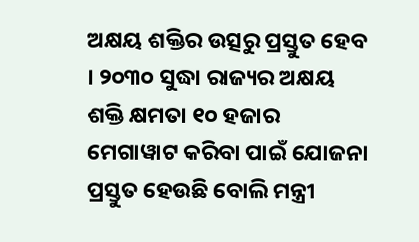ଅକ୍ଷୟ ଶକ୍ତିର ଉତ୍ସରୁ ପ୍ରସ୍ତୁତ ହେବ । ୨୦୩୦ ସୁଦ୍ଧା ରାଜ୍ୟର ଅକ୍ଷୟ ଶକ୍ତି କ୍ଷମତା ୧୦ ହଜାର ମେଗାୱାଟ କରିବା ପାଇଁ ଯୋଜନା ପ୍ରସ୍ତୁତ ହେଉଛି ବୋଲି ମନ୍ତ୍ରୀ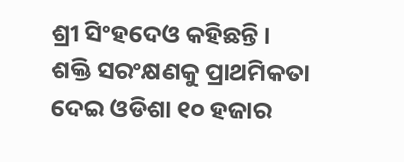ଶ୍ରୀ ସିଂହଦେଓ କହିଛନ୍ତି ।
ଶକ୍ତି ସରଂକ୍ଷଣକୁ ପ୍ରାଥମିକତା ଦେଇ ଓଡିଶା ୧୦ ହଜାର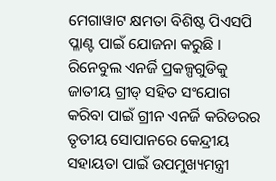ମେଗାୱାଟ କ୍ଷମତା ବିଶିଷ୍ଟ ପିଏସପି ପ୍ଳାଣ୍ଟ ପାଇଁ ଯୋଜନା କରୁଛି । ରିନେବୁଲ ଏନର୍ଜି ପ୍ରକଳ୍ପଗୁଡିକୁ ଜାତୀୟ ଗ୍ରୀଡ୍ ସହିତ ସଂଯୋଗ କରିବା ପାଇଁ ଗ୍ରୀନ ଏନର୍ଜି କରିଡରର ତୃତୀୟ ସୋପାନରେ କେନ୍ଦ୍ରୀୟ ସହାୟତା ପାଇଁ ଉପମୁଖ୍ୟମନ୍ତ୍ରୀ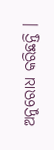ଅନୁରୋଧ କରିଛନ୍ତି ।